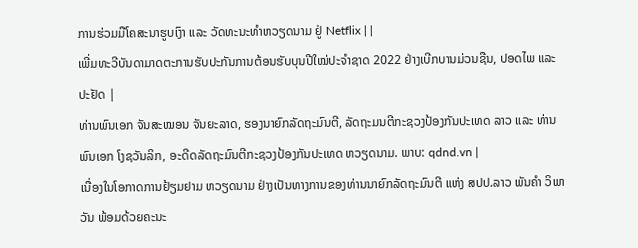ການຮ່ວມມືໂຄສະນາຮູບເງົາ ແລະ ວັດທະນະທຳຫວຽດນາມ ຢູ່ Netflix | |
ເພີ່ມທະວີບັນດາມາດຕະການຮັບປະກັນການຕ້ອນຮັບບຸນປີໃໝ່ປະຈຳຊາດ 2022 ຢ່າງເບີກບານມ່ວນຊືນ, ປອດໄພ ແລະ ປະຢັດ |
ທ່ານພົນເອກ ຈັນສະໝອນ ຈັນຍະລາດ, ຮອງນາຍົກລັດຖະມົນຕີ, ລັດຖະມນຕີກະຊວງປ້ອງກັນປະເທດ ລາວ ແລະ ທ່ານພົນເອກ ໂງຊວັນລິກ, ອະດີດລັດຖະມົນຕີກະຊວງປ້ອງກັນປະເທດ ຫວຽດນາມ. ພາບ: qdnd.vn |
ເນື່ອງໃນໂອກາດການຢ້ຽມຢາມ ຫວຽດນາມ ຢ່າງເປັນທາງການຂອງທ່ານນາຍົກລັດຖະມົນຕີ ແຫ່ງ ສປປ.ລາວ ພັນຄຳ ວິພາວັນ ພ້ອມດ້ວຍຄະນະ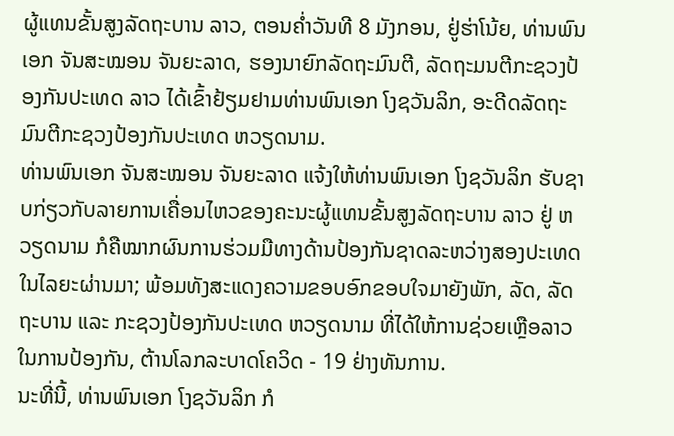ຜູ້ແທນຂັ້ນສູງລັດຖະບານ ລາວ, ຕອນຄ່ຳວັນທີ 8 ມັງກອນ, ຢູ່ຮ່າໂນ້ຍ, ທ່ານພົນເອກ ຈັນສະໝອນ ຈັນຍະລາດ, ຮອງນາຍົກລັດຖະມົນຕີ, ລັດຖະມນຕີກະຊວງປ້ອງກັນປະເທດ ລາວ ໄດ້ເຂົ້າຢ້ຽມຢາມທ່ານພົນເອກ ໂງຊວັນລິກ, ອະດີດລັດຖະມົນຕີກະຊວງປ້ອງກັນປະເທດ ຫວຽດນາມ.
ທ່ານພົນເອກ ຈັນສະໝອນ ຈັນຍະລາດ ແຈ້ງໃຫ້ທ່ານພົນເອກ ໂງຊວັນລິກ ຮັບຊາບກ່ຽວກັບລາຍການເຄື່ອນໄຫວຂອງຄະນະຜູ້ແທນຂັ້ນສູງລັດຖະບານ ລາວ ຢູ່ ຫວຽດນາມ ກໍຄືໝາກຜົນການຮ່ວມມືທາງດ້ານປ້ອງກັນຊາດລະຫວ່າງສອງປະເທດໃນໄລຍະຜ່ານມາ; ພ້ອມທັງສະແດງຄວາມຂອບອົກຂອບໃຈມາຍັງພັກ, ລັດ, ລັດຖະບານ ແລະ ກະຊວງປ້ອງກັນປະເທດ ຫວຽດນາມ ທີ່ໄດ້ໃຫ້ການຊ່ວຍເຫຼືອລາວ ໃນການປ້ອງກັນ, ຕ້ານໂລກລະບາດໂຄວິດ - 19 ຢ່າງທັນການ.
ນະທີ່ນີ້, ທ່ານພົນເອກ ໂງຊວັນລິກ ກໍ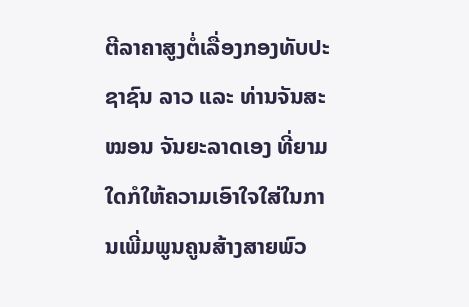ຕີລາຄາສູງຕໍ່ເລື່ອງກອງທັບປະຊາຊົນ ລາວ ແລະ ທ່ານຈັນສະໝອນ ຈັນຍະລາດເອງ ທີ່ຍາມໃດກໍໃຫ້ຄວາມເອົາໃຈໃສ່ໃນການເພີ່ມພູນຄູນສ້າງສາຍພົວ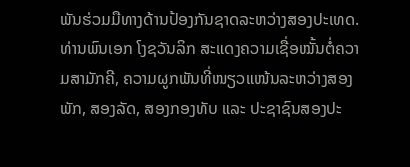ພັນຮ່ວມມືທາງດ້ານປ້ອງກັນຊາດລະຫວ່າງສອງປະເທດ.
ທ່ານພົນເອກ ໂງຊວັນລິກ ສະແດງຄວາມເຊື່ອໝັ້ນຕໍ່ຄວາມສາມັກຄີ, ຄວາມຜູກພັນທີ່ໜຽວແໜ້ນລະຫວ່າງສອງພັກ, ສອງລັດ, ສອງກອງທັບ ແລະ ປະຊາຊົນສອງປະ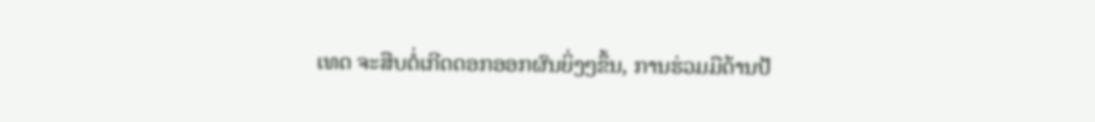ເທດ ຈະສືບຕໍ່ເກີດດອກອອກຜົນຍິ່ງໆຂຶ້ນ, ການຮ່ວມມືດ້ານປ້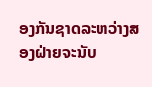ອງກັນຊາດລະຫວ່າງສອງຝ່າຍຈະນັບ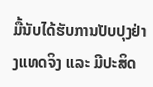ມື້ນັບໄດ້ຮັບການປັບປຸງຢ່າງແທດຈິງ ແລະ ມີປະສິດ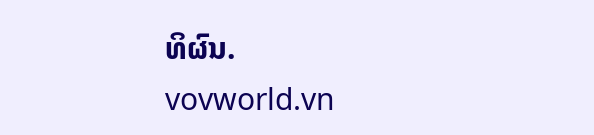ທິຜົນ.
vovworld.vn